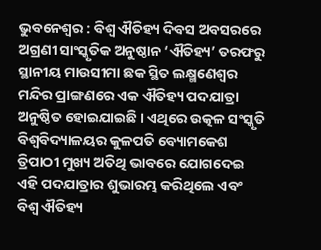ଭୁବନେଶ୍ୱର : ବିଶ୍ୱ ଐତିହ୍ୟ ଦିବସ ଅବସରରେ ଅଗ୍ରଣୀ ସାଂସ୍କୃତିକ ଅନୁଷ୍ଠାନ ‘ଐତିହ୍ୟ’ ତରଫରୁ ସ୍ଥାନୀୟ ମାଉସୀମା ଛକ ସ୍ଥିତ ଲକ୍ଷ୍ମଣେଶ୍ୱର ମନ୍ଦିର ପ୍ରାଙ୍ଗଣରେ ଏକ ଐତିହ୍ୟ ପଦଯାତ୍ରା ଅନୁଷ୍ଠିତ ହୋଇଯାଇଛି । ଏଥିରେ ଉତ୍କଳ ସଂସ୍କୃତି ବିଶ୍ୱବିଦ୍ୟାଳୟର କୁଳପତି ବ୍ୟୋମକେଶ ତ୍ରିପାଠୀ ମୁଖ୍ୟ ଅତିଥି ଭାବରେ ଯୋଗଦେଇ ଏହି ପଦଯାତ୍ରାର ଶୁଭାରମ୍ଭ କରିଥିଲେ ଏବଂ ବିଶ୍ୱ ଐତିହ୍ୟ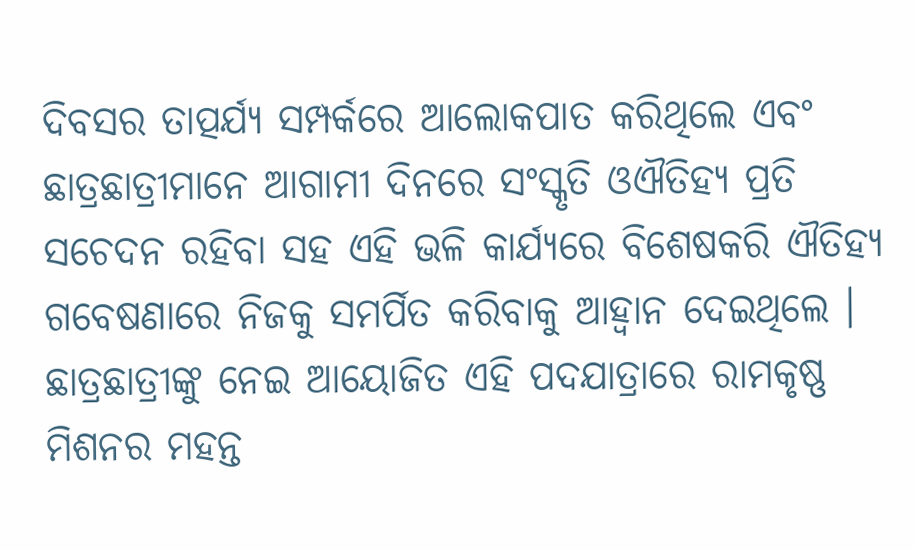ଦିବସର ତାତ୍ପର୍ଯ୍ୟ ସମ୍ପର୍କରେ ଆଲୋକପାତ କରିଥିଲେ ଏବଂ ଛାତ୍ରଛାତ୍ରୀମାନେ ଆଗାମୀ ଦିନରେ ସଂସ୍କୃତି ଓଐତିହ୍ୟ ପ୍ରତି ସଚେଦନ ରହିବା ସହ ଏହି ଭଳି କାର୍ଯ୍ୟରେ ବିଶେଷକରି ଐତିହ୍ୟ ଗବେଷଣାରେ ନିଜକୁ ସମର୍ପିତ କରିବାକୁ ଆହ୍ୱାନ ଦେଇଥିଲେ ।
ଛାତ୍ରଛାତ୍ରୀଙ୍କୁ ନେଇ ଆୟୋଜିତ ଏହି ପଦଯାତ୍ରାରେ ରାମକୃଷ୍ଣ ମିଶନର ମହନ୍ତ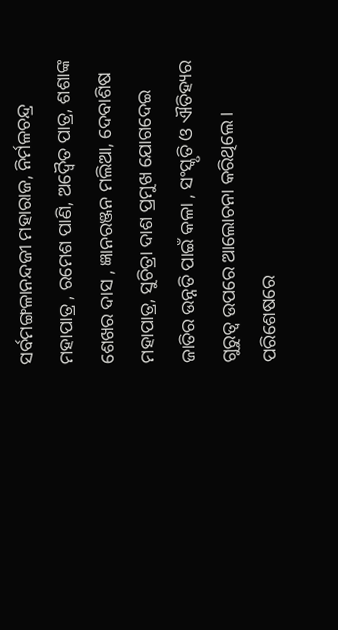ସର୍ବମଙ୍ଗଳାନନ୍ଦଜୀ ମହାରାଜ, ନିର୍ମଳଚନ୍ଦ୍ର ମହାପାତ୍ର , ରମେଶ ପାଣି, ଅଦ୍ୱୈତ ପାତ୍ର, ଶଶାଙ୍କ ଶେଖର ଦାସ , ଜ୍ଞାନରଞ୍ଜନ ମଲିଆ, ଦେବାଶିଷ ମହାପାତ୍ର, ସୁଚିତ୍ରା ଦାଶ ପ୍ରମୁଖ ଯୋଗଦେଇ ଜାତିର ଉନ୍ନତି ପାଇଁ କଳା , ସଂସ୍କୃତି ଓ ଐତିହ୍ୟର ଗୁରୁତ୍ୱ ଉପରେ ଆଲୋଚନା କରିଥିଲେ । ପରିଶେଷରେ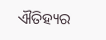ଐତିହ୍ୟର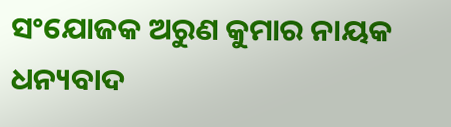ସଂଯୋଜକ ଅରୁଣ କୁମାର ନାୟକ ଧନ୍ୟବାଦ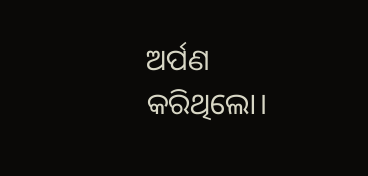ଅର୍ପଣ କରିଥିଲୋ।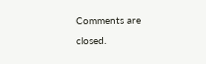Comments are closed.